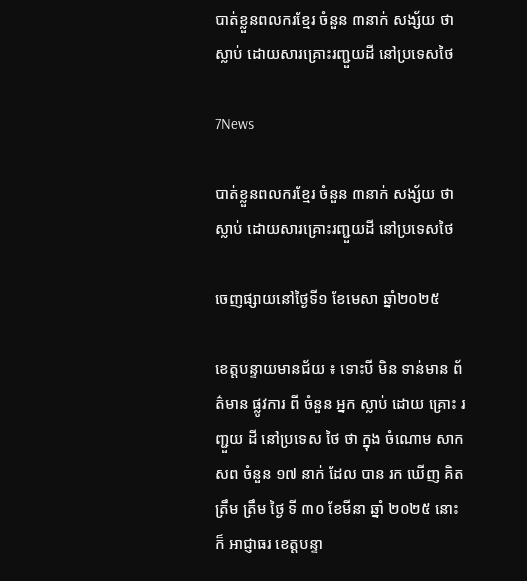បាត់ខ្លួនពលករខ្មែរ ចំនួន ៣នាក់ សង្ស័យ ថាស្លាប់ ដោយសារគ្រោះរញ្ជួយដី នៅប្រទេសថៃ

7News

បាត់ខ្លួនពលករខ្មែរ ចំនួន ៣នាក់ សង្ស័យ ថាស្លាប់ ដោយសារគ្រោះរញ្ជួយដី នៅប្រទេសថៃ

ចេញផ្សាយនៅថ្ងៃទី១ ខែមេសា ឆ្នាំ២០២៥

ខេត្តបន្ទាយមានជ័យ ៖ ទោះបី មិន ទាន់មាន ព័ត៌មាន ផ្លូវការ ពី ចំនួន អ្នក ស្លាប់ ដោយ គ្រោះ រញ្ជួយ ដី នៅប្រទេស ថៃ ថា ក្នុង ចំណោម សាកសព ចំនួន ១៧ នាក់ ដែល បាន រក ឃើញ គិត ត្រឹម ត្រឹម ថ្ងៃ ទី ៣០ ខែមីនា ឆ្នាំ ២០២៥ នោះ ក៏ អាជ្ញាធរ ខេត្តបន្ទា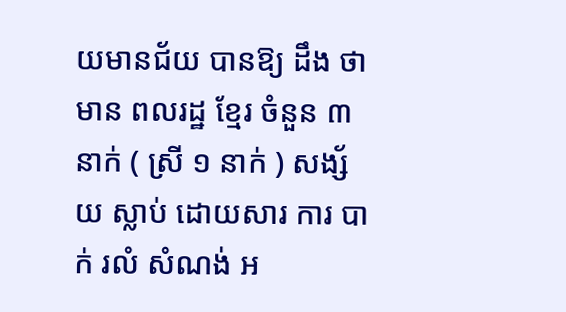យមានជ័យ បានឱ្យ ដឹង ថា មាន ពលរដ្ឋ ខ្មែរ ចំនួន ៣ នាក់ ( ស្រី ១ នាក់ ) សង្ស័យ ស្លាប់ ដោយសារ ការ បាក់ រលំ សំណង់ អ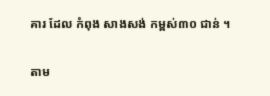គារ ដែល កំពុង សាងសង់ កម្ពស់៣០ ជាន់ ។

តាម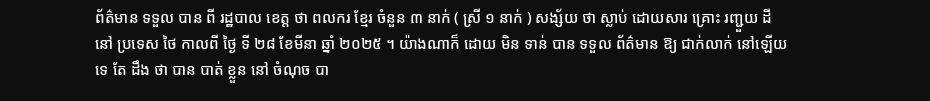ព័ត៌មាន ទទួល បាន ពី រដ្ឋបាល ខេត្ត ថា ពលករ ខ្មែរ ចំនួន ៣ នាក់ ( ស្រី ១ នាក់ ) សង្ស័យ ថា ស្លាប់ ដោយសារ គ្រោះ រញ្ជួយ ដី នៅ ប្រទេស ថៃ កាលពី ថ្ងៃ ទី ២៨ ខែមីនា ឆ្នាំ ២០២៥ ។ យ៉ាងណាក៏ ដោយ មិន ទាន់ បាន ទទួល ព័ត៌មាន ឱ្យ ជាក់លាក់ នៅឡើយ ទេ តែ ដឹង ថា បាន បាត់ ខ្លួន នៅ ចំណុច បា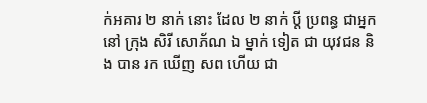ក់អគារ ២ នាក់ នោះ ដែល ២ នាក់ ប្តី ប្រពន្ធ ជាអ្នក នៅ ក្រុង សិរី សោភ័ណ ឯ ម្នាក់ ទៀត ជា យុវជន និង បាន រក ឃើញ សព ហើយ ជា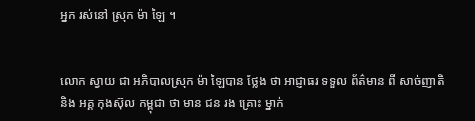អ្នក រស់នៅ ស្រុក ម៉ា ឡៃ ។


លោក ស្វាយ ជា អភិបាលស្រុក ម៉ា ឡៃបាន ថ្លែង ថា អាជ្ញាធរ ទទួល ព័ត៌មាន ពី សាច់ញាតិ និង អគ្គ កុងស៊ុល កម្ពុជា ថា មាន ជន រង គ្រោះ ម្នាក់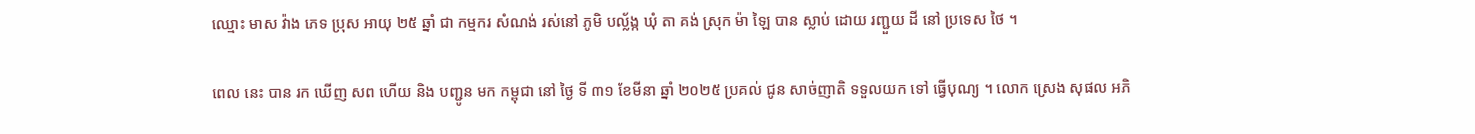ឈ្មោះ មាស វ៉ាង ភេទ ប្រុស អាយុ ២៥ ឆ្នាំ ជា កម្មករ សំណង់ រស់នៅ ភូមិ បល្ល័ង្ក ឃុំ តា គង់ ស្រុក ម៉ា ឡៃ បាន ស្លាប់ ដោយ រញ្ជួយ ដី នៅ ប្រទេស ថៃ ។

ពេល នេះ បាន រក ឃើញ សព ហើយ និង បញ្ជូន មក កម្ពុជា នៅ ថ្ងៃ ទី ៣១ ខែមីនា ឆ្នាំ ២០២៥ ប្រគល់ ជូន សាច់ញាតិ ទទួលយក ទៅ ធ្វើបុណ្យ ។ លោក ស្រេង សុផល អភិ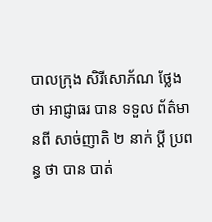បាលក្រុង សិរីសោភ័ណ ថ្លែង ថា អាជ្ញាធរ បាន ទទួល ព័ត៌មានពី សាច់ញាតិ ២ នាក់ ប្តី ប្រពន្ធ ថា បាន បាត់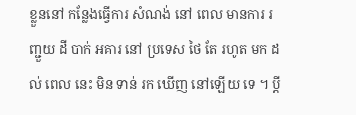ខ្លួននៅ កន្លែងធ្វើការ សំណង់ នៅ ពេល មានការ រញ្ជួយ ដី បាក់ អគារ នៅ ប្រទេស ថៃ តែ រហូត មក ដល់ ពេល នេះ មិន ទាន់ រក ឃើញ នៅឡើយ ទេ ។ ប្តី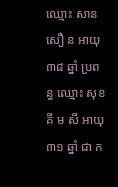ឈ្មោះ សាន សឿ ន អាយុ ៣៨ ឆ្នាំ ប្រពន្ធ ឈ្មោះ សុខ គី ម សី អាយុ ៣១ ឆ្នាំ ជា ក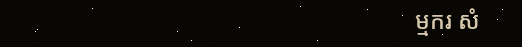ម្មករ សំ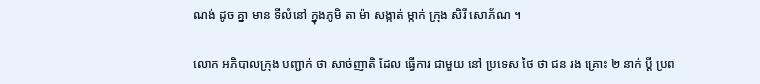ណង់ ដូច គ្នា មាន ទីលំនៅ ក្នុងភូមិ តា ម៉ា សង្កាត់ ម្កាក់ ក្រុង សិរី សោភ័ណ ។

លោក អភិបាលក្រុង បញ្ជាក់ ថា សាច់ញាតិ ដែល ធ្វើការ ជាមួយ នៅ ប្រទេស ថៃ ថា ជន រង គ្រោះ ២ នាក់ ប្តី ប្រព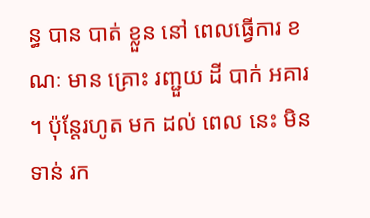ន្ធ បាន បាត់ ខ្លួន នៅ ពេលធ្វើការ ខណៈ មាន គ្រោះ រញ្ជួយ ដី បាក់ អគារ ។ ប៉ុន្តែរហូត មក ដល់ ពេល នេះ មិន ទាន់ រក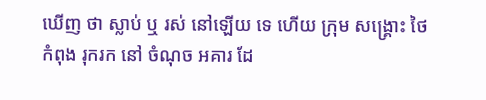ឃើញ ថា ស្លាប់ ឬ រស់ នៅឡើយ ទេ ហើយ ក្រុម សង្គ្រោះ ថៃ កំពុង រុករក នៅ ចំណុច អគារ ដែ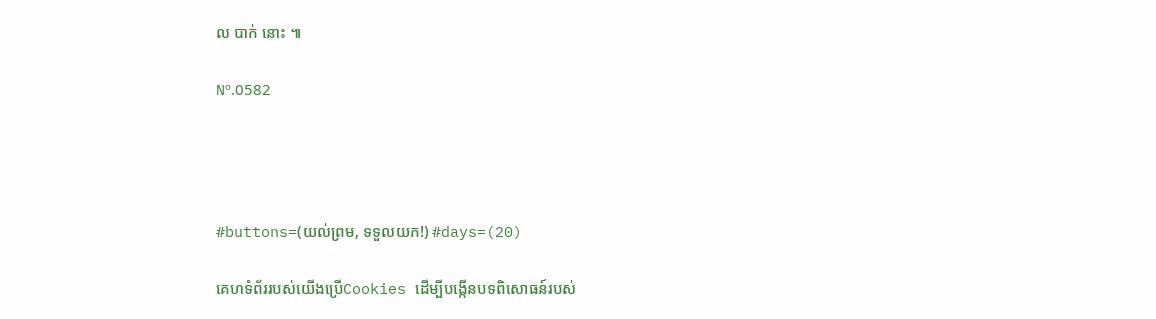ល បាក់ នោះ ៕

Nº.0582




#buttons=(យល់ព្រម, ទទួលយក!) #days=(20)

គេហទំព័ររបស់យើងប្រើCookies ដើម្បីបង្កើនបទពិសោធន៍របស់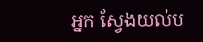អ្នក ស្វែងយល់ប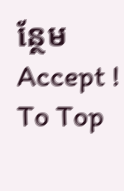ន្ថែម
Accept !
To Top